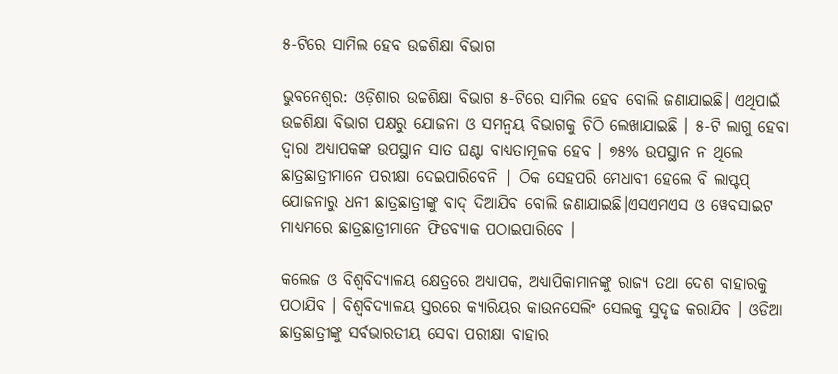୫-ଟିରେ ସାମିଲ ହେବ ଉଚ୍ଚଶିକ୍ଷା ବିଭାଗ

ଭୁବନେଶ୍ବର: ଓଡ଼ିଶାର ଉଚ୍ଚଶିକ୍ଷା ବିଭାଗ ୫-ଟିରେ ସାମିଲ ହେବ ବୋଲି ଜଣାଯାଇଛି। ଏଥିପାଇଁ ଉଚ୍ଚଶିକ୍ଷା ବିଭାଗ ପକ୍ଷରୁ ଯୋଜନା ଓ ସମନ୍ବୟ ବିଭାଗକୁ ଚିଠି ଲେଖାଯାଇଛି । ୫-ଟି ଲାଗୁ ହେବା ଦ୍ୱାରା ଅଧ୍ୟାପକଙ୍କ ଉପସ୍ଥାନ ସାତ ଘଣ୍ଟା ବାଧ୍ୟତାମୂଳକ ହେବ । ୭୫% ଉପସ୍ଥାନ ନ ଥିଲେ ଛାତ୍ରଛାତ୍ରୀମାନେ ପରୀକ୍ଷା ଦେଇପାରିବେନି | ଠିକ ସେହପରି ମେଧାବୀ ହେଲେ ବି ଲାପ୍ଟପ୍ ଯୋଜନାରୁ ଧନୀ ଛାତ୍ରଛାତ୍ରୀଙ୍କୁ ବାଦ୍ ଦିଆଯିବ ବୋଲି ଜଣାଯାଇଛି।ଏସଏମଏସ ଓ ୱେବସାଇଟ ମାଧ୍ୟମରେ ଛାତ୍ରଛାତ୍ରୀମାନେ ଫିଡବ୍ୟାକ ପଠାଇପାରିବେ ।

କଲେଜ ଓ ବିଶ୍ୱବିଦ୍ୟାଳୟ କ୍ଷେତ୍ରରେ ଅଧ୍ୟାପକ, ଅଧ୍ୟାପିକାମାନଙ୍କୁ ରାଜ୍ୟ ତଥା ଦେଶ ବାହାରକୁ ପଠାଯିବ । ବିଶ୍ୱବିଦ୍ୟାଳୟ ସ୍ତରରେ କ୍ୟାରିୟର କାଉନସେଲିଂ ସେଲକୁ ସୁଦୃଢ କରାଯିବ । ଓଡିଆ ଛାତ୍ରଛାତ୍ରୀଙ୍କୁ ସର୍ବଭାରତୀୟ ସେବା ପରୀକ୍ଷା ବାହାର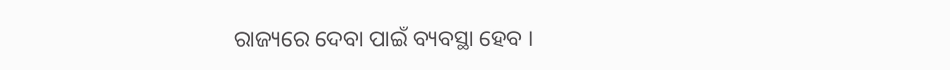ରାଜ୍ୟରେ ଦେବା ପାଇଁ ବ୍ୟବସ୍ଥା ହେବ ।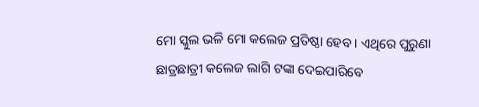ମୋ ସ୍କୁଲ ଭଳି ମୋ କଲେଜ ପ୍ରତିଷ୍ଠା ହେବ । ଏଥିରେ ପୁରୁଣା ଛାତ୍ରଛାତ୍ରୀ କଲେଜ ଲାଗି ଟଙ୍କା ଦେଇପାରିବେ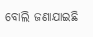ବୋଲି ଜଣାଯାଇଛି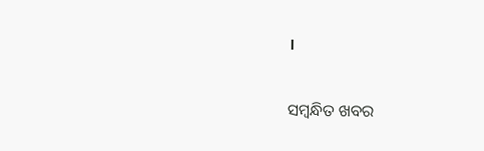।

ସମ୍ବନ୍ଧିତ ଖବର